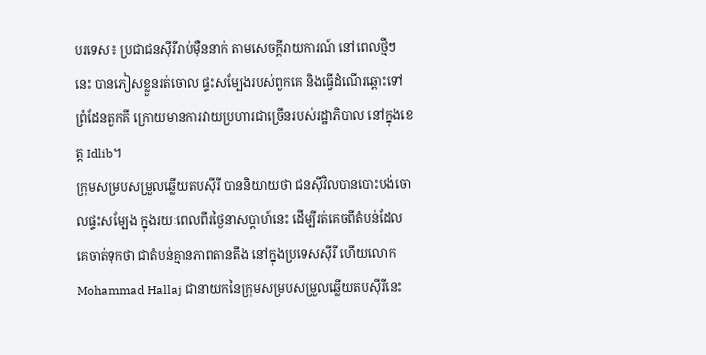បរទេស៖ ប្រជាជនស៊ីរីរាប់ម៉ឺននាក់ តាមសេចក្តីរាយការណ៍ នៅពេលថ្មីៗនេះ បានភៀសខ្លួនរត់ចោល ផ្ទះសម្បែងរបស់ពួកគេ និងធ្វើដំណើរឆ្ពោះទៅព្រំដែនតួកគី ក្រោយមានការវាយប្រហារជាច្រើនរបស់រដ្ឋាភិបាល នៅក្នុងខេត្ត Idlib។
ក្រុមសម្របសម្រួលឆ្លើយតបស៊ីរី បាននិយាយថា ជនស៊ីវិលបានបោះបង់ចោលផ្ទះសម្បែង ក្នុងរយៈពេលពីរថ្ងៃនាសប្ដាហ៍នេះ ដើម្បីរត់គេចពីតំបន់ដែលគេចាត់ទុកថា ជាតំបន់គ្មានភាពតានតឹង នៅក្នុងប្រទេសស៊ីរី ហើយលោក Mohammad Hallaj ជានាយកនៃក្រុមសម្របសម្រួលឆ្លើយតបស៊ីរីនេះ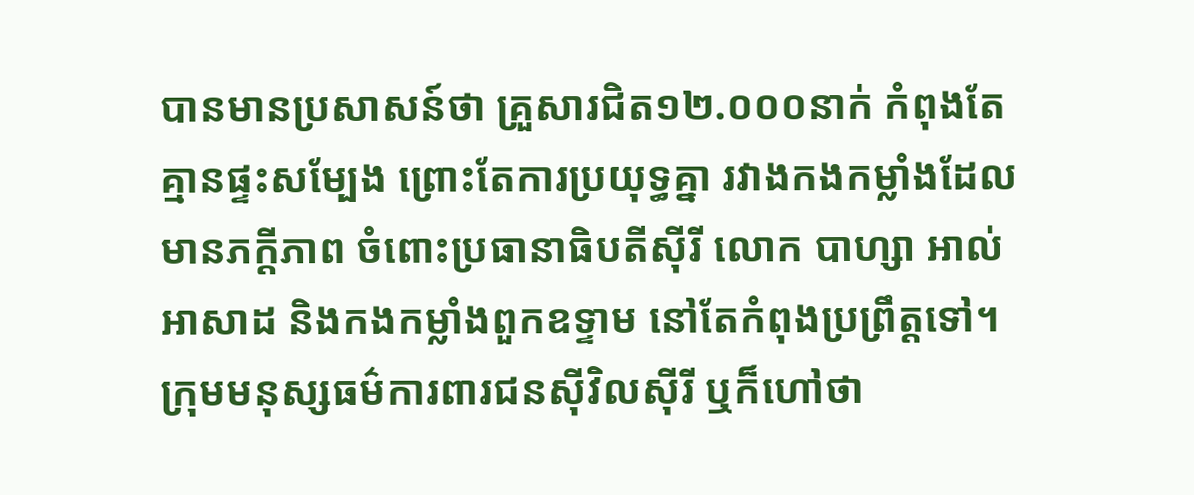បានមានប្រសាសន៍ថា គ្រួសារជិត១២.០០០នាក់ កំពុងតែគ្មានផ្ទះសម្បែង ព្រោះតែការប្រយុទ្ធគ្នា រវាងកងកម្លាំងដែលមានភក្តីភាព ចំពោះប្រធានាធិបតីស៊ីរី លោក បាហ្សា អាល់អាសាដ និងកងកម្លាំងពួកឧទ្ទាម នៅតែកំពុងប្រព្រឹត្តទៅ។
ក្រុមមនុស្សធម៌ការពារជនស៊ីវិលស៊ីរី ឬក៏ហៅថា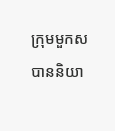ក្រុមមួកស បាននិយា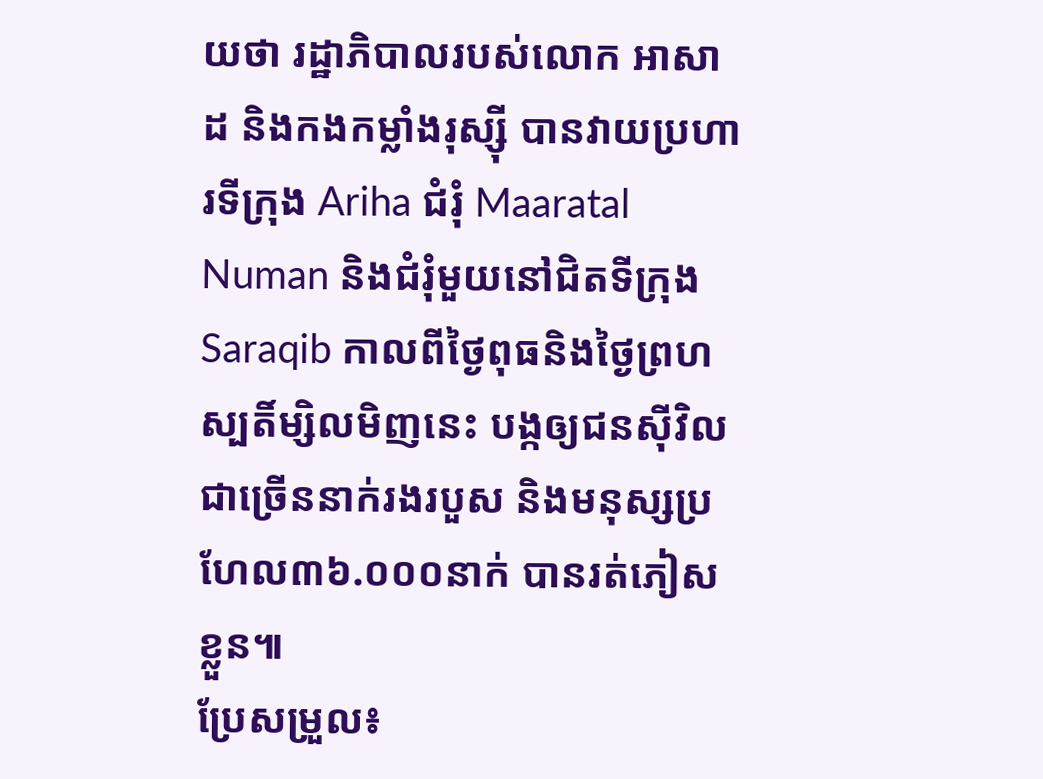យថា រដ្ឋាភិបាលរបស់លោក អាសាដ និងកងកម្លាំងរុស្ស៊ី បានវាយប្រហារទីក្រុង Ariha ជំរុំ Maaratal Numan និងជំរុំមួយនៅជិតទីក្រុង Saraqib កាលពីថ្ងៃពុធនិងថ្ងៃព្រហស្បតិ៍ម្សិលមិញនេះ បង្កឲ្យជនស៊ីវិលជាច្រើននាក់រងរបួស និងមនុស្សប្រហែល៣៦.០០០នាក់ បានរត់ភៀសខ្លួន៕
ប្រែសម្រួល៖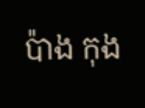ប៉ាង កុង